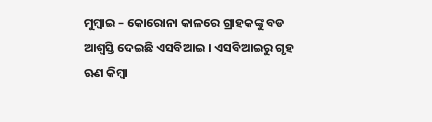ମୁମ୍ବାଇ – କୋରୋନା କାଳରେ ଗ୍ରାହକଙ୍କୁ ବଡ ଆଶ୍ୱସ୍ତି ଦେଇଛି ଏସବିଆଇ । ଏସବିଆଇରୁ ଗୃହ ଋଣ କିମ୍ବା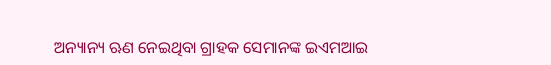ଅନ୍ୟାନ୍ୟ ଋଣ ନେଇଥିବା ଗ୍ରାହକ ସେମାନଙ୍କ ଇଏମଆଇ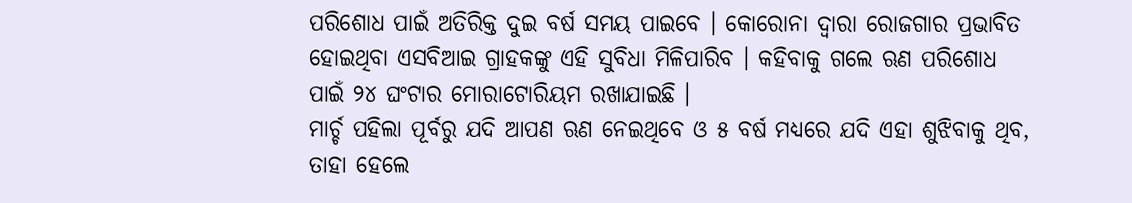ପରିଶୋଧ ପାଇଁ ଅତିରିକ୍ତ ଦୁଇ ବର୍ଷ ସମୟ ପାଇବେ । କୋରୋନା ଦ୍ୱାରା ରୋଜଗାର ପ୍ରଭାବିତ ହୋଇଥିବା ଏସବିଆଇ ଗ୍ରାହକଙ୍କୁ ଏହି ସୁବିଧା ମିଳିପାରିବ । କହିବାକୁ ଗଲେ ଋଣ ପରିଶୋଧ ପାଇଁ ୨୪ ଘଂଟାର ମୋରାଟୋରିୟମ ରଖାଯାଇଛି ।
ମାର୍ଚ୍ଚ ପହିଲା ପୂର୍ବରୁ ଯଦି ଆପଣ ଋଣ ନେଇଥିବେ ଓ ୫ ବର୍ଷ ମଧ୍ୟରେ ଯଦି ଏହା ଶୁଝିବାକୁ ଥିବ, ତାହା ହେଲେ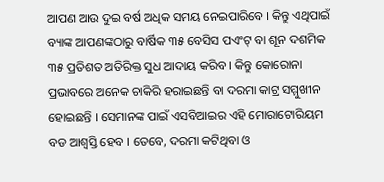ଆପଣ ଆଉ ଦୁଇ ବର୍ଷ ଅଧିକ ସମୟ ନେଇପାରିବେ । କିନ୍ତୁ ଏଥିପାଇଁ ବ୍ୟାଙ୍କ ଆପଣଙ୍କଠାରୁ ବାର୍ଷିକ ୩୫ ବେସିସ ପଏଂଟ୍ ବା ଶୂନ ଦଶମିକ ୩୫ ପ୍ରତିଶତ ଅତିରିକ୍ତ ସୁଧ ଆଦାୟ କରିବ । କିନ୍ତୁ କୋରୋନା ପ୍ରଭାବରେ ଅନେକ ଚାକିରି ହରାଇଛନ୍ତି ବା ଦରମା କାଟ୍ର ସମ୍ମୁଖୀନ ହୋଇଛନ୍ତି । ସେମାନଙ୍କ ପାଇଁ ଏସବିଆଇର ଏହି ମୋରାଟୋରିୟମ ବଡ ଆଶ୍ୱସ୍ତି ହେବ । ତେବେ, ଦରମା କଟିଥିବା ଓ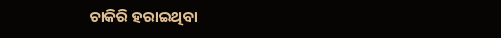ଚାକିରି ହରାଇଥିବା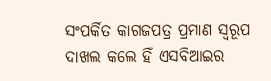ସଂପର୍କିତ କାଗଜପତ୍ର ପ୍ରମାଣ ସ୍ୱରୂପ ଦାଖଲ କଲେ ହିଁ ଏସବିଆଇର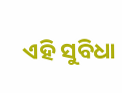ଏହି ସୁବିଧା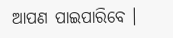ଆପଣ ପାଇପାରିବେ ।